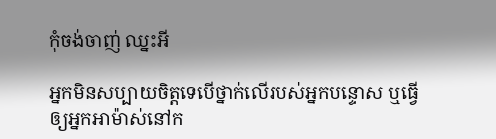កុំចង់ចាញ់ ឈ្នះអី

អ្នកមិនសប្បាយចិត្តទេបើថ្នាក់លើរបស់អ្នកបន្ទោស ឬធ្វើឲ្យអ្នកអាម៉ាស់នៅក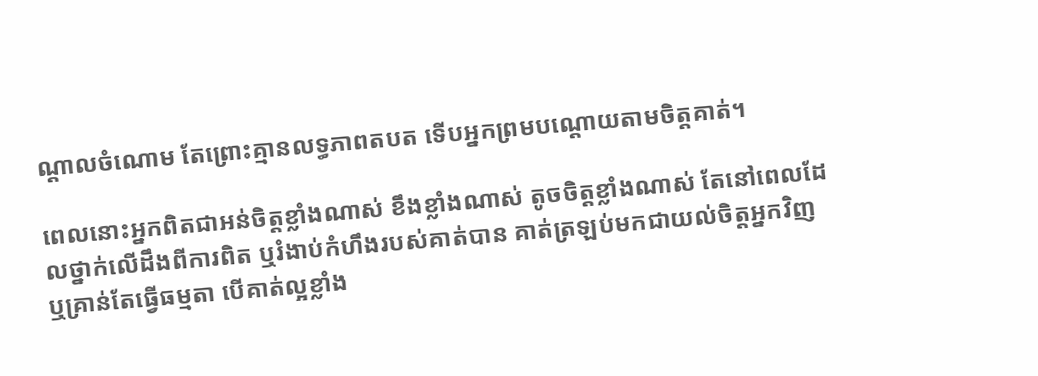ណ្តាលចំណោម តែព្រោះគ្មានលទ្ធភាពតបត ទើបអ្នកព្រមបណ្តោយតាមចិត្តគាត់។

ពេលនោះអ្នកពិតជាអន់ចិត្តខ្លាំងណាស់ ខឹងខ្លាំងណាស់ តូចចិត្តខ្លាំងណាស់ តែនៅពេលដែលថ្នាក់លើដឹងពីការពិត ឬរំងាប់កំហឹងរបស់គាត់បាន គាត់ត្រឡប់មកជាយល់ចិត្តអ្នកវិញ ឬគ្រាន់តែធ្វើធម្មតា បើគាត់ល្អខ្លាំង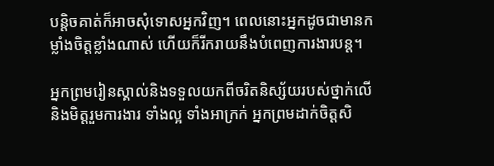បន្តិចគាត់ក៏អាចសុំទោសអ្នកវិញ។ ពេលនោះអ្នកដូចជាមានកម្លាំងចិត្តខ្លាំងណាស់ ហើយក៏រីករាយនឹងបំពេញការងារបន្ត។

អ្នកព្រមរៀនស្គាល់និងទទួលយកពីចរិតនិស្ស័យរបស់ថ្នាក់លើ និងមិត្តរួមការងារ ទាំងល្អ ទាំងអាក្រក់ អ្នកព្រមដាក់ចិត្តសិ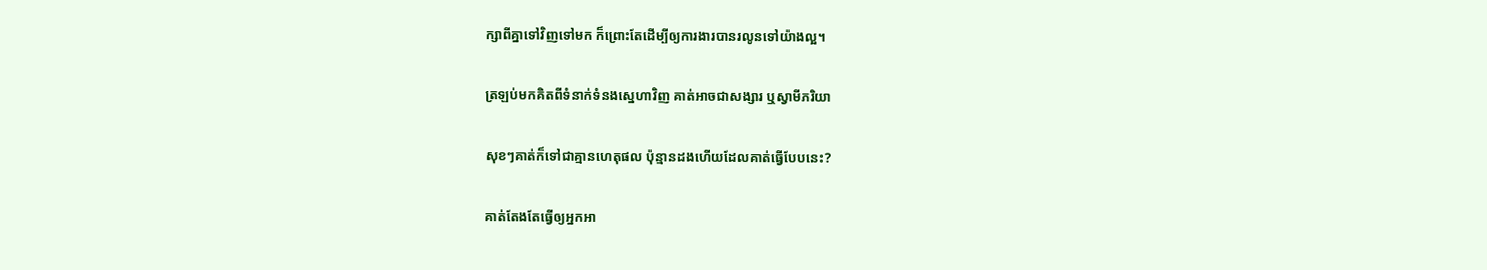ក្សាពីគ្នាទៅវិញទៅមក ក៏ព្រោះតែដើម្បីឲ្យការងារបានរលូនទៅយ៉ាងល្អ។

ត្រឡប់មកគិតពីទំនាក់ទំនងស្នេហាវិញ គាត់អាចជាសង្សារ ឬស្វាមីភរិយា

សុខៗគាត់ក៏ទៅជាគ្មានហេតុផល ប៉ុន្មានដងហើយដែលគាត់ធ្វើបែបនេះ?

គាត់តែងតែធ្វើឲ្យអ្នកអា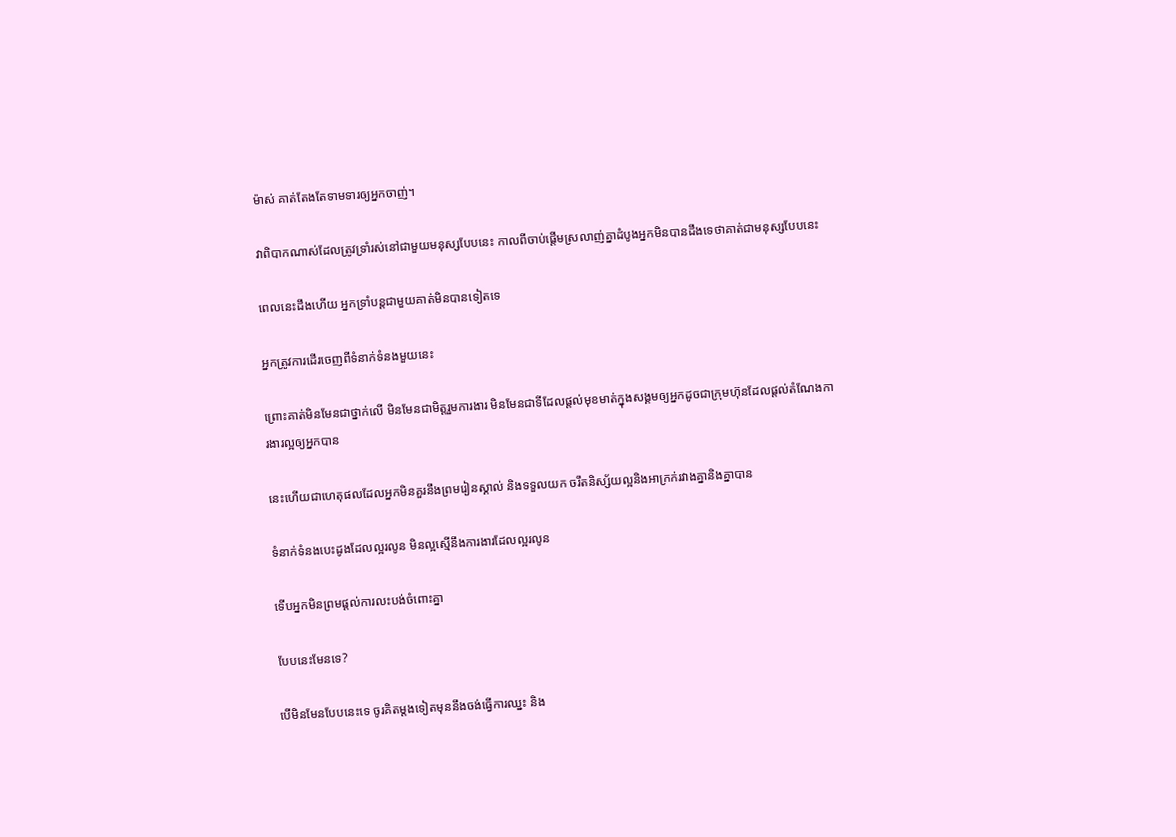ម៉ាស់ គាត់តែងតែទាមទារឲ្យអ្នកចាញ់។

វាពិបាកណាស់ដែលត្រូវទ្រាំរស់នៅជាមួយមនុស្សបែបនេះ កាលពីចាប់ផ្តើមស្រលាញ់គ្នាដំបូងអ្នកមិនបានដឹងទេថាគាត់ជាមនុស្សបែបនេះ

ពេលនេះដឹងហើយ អ្នកទ្រាំបន្តជាមួយគាត់មិនបានទៀតទេ

អ្នកត្រូវការដើរចេញពីទំនាក់ទំនងមួយនេះ

ព្រោះគាត់មិនមែនជាថ្នាក់លើ មិនមែនជាមិត្តរួមការងារ មិនមែនជាទីដែលផ្តល់មុខមាត់ក្នុងសង្គមឲ្យអ្នកដូចជាក្រុមហ៊ុនដែលផ្តល់តំណែងការងារល្អឲ្យអ្នកបាន

នេះហើយជាហេតុផលដែលអ្នកមិនគួរនឹងព្រមរៀនស្គាល់ និងទទួលយក ចរឹតនិស្ស័យល្អនិងអាក្រក់រវាងគ្នានិងគ្នាបាន

ទំនាក់ទំនងបេះដូងដែលល្អរលូន មិនល្អស្មើនឹងការងារដែលល្អរលូន

ទើបអ្នកមិនព្រមផ្តល់ការលះបង់ចំពោះគ្នា

បែបនេះមែនទេ?

បើមិនមែនបែបនេះទេ ចូរគិតម្តងទៀតមុននឹងចង់ធ្វើការឈ្នះ និង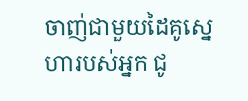ចាញ់ជាមួយដៃគូស្នេហារបស់អ្នក ជូ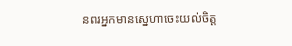នពរអ្នកមានស្នេហាចេះយល់ចិត្ត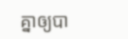គ្នាឲ្យបា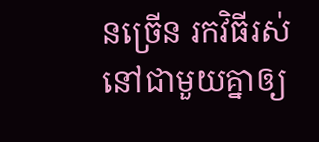នច្រើន រកវិធីរស់នៅជាមួយគ្នាឲ្យ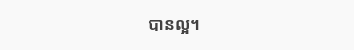បានល្អ។